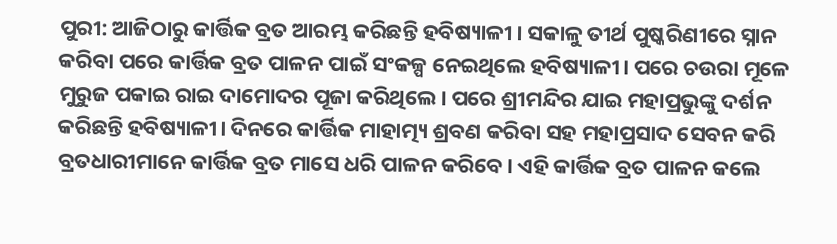ପୁରୀ: ଆଜିଠାରୁ କାର୍ତ୍ତିକ ବ୍ରତ ଆରମ୍ଭ କରିଛନ୍ତି ହବିଷ୍ୟାଳୀ । ସକାଳୁ ତୀର୍ଥ ପୁଷ୍କରିଣୀରେ ସ୍ନାନ କରିବା ପରେ କାର୍ତ୍ତିକ ବ୍ରତ ପାଳନ ପାଇଁ ସଂକଳ୍ପ ନେଇଥିଲେ ହବିଷ୍ୟାଳୀ। ପରେ ଚଉରା ମୂଳେ ମୁରୁଜ ପକାଇ ରାଇ ଦାମୋଦର ପୂଜା କରିଥିଲେ। ପରେ ଶ୍ରୀମନ୍ଦିର ଯାଇ ମହାପ୍ରଭୁଙ୍କୁ ଦର୍ଶନ କରିଛନ୍ତି ହବିଷ୍ୟାଳୀ। ଦିନରେ କାର୍ତ୍ତିକ ମାହାତ୍ମ୍ୟ ଶ୍ରବଣ କରିବା ସହ ମହାପ୍ରସାଦ ସେବନ କରି ବ୍ରତଧାରୀମାନେ କାର୍ତ୍ତିକ ବ୍ରତ ମାସେ ଧରି ପାଳନ କରିବେ। ଏହି କାର୍ତ୍ତିକ ବ୍ରତ ପାଳନ କଲେ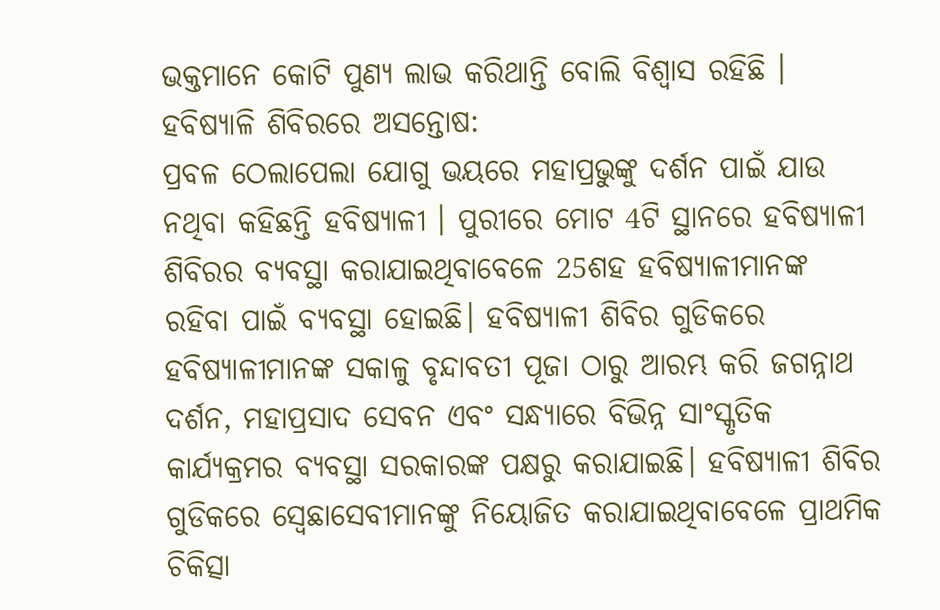ଭକ୍ତମାନେ କୋଟି ପୁଣ୍ୟ ଲାଭ କରିଥାନ୍ତି ବୋଲି ବିଶ୍ବାସ ରହିଛି ।
ହବିଷ୍ୟାଳି ଶିବିରରେ ଅସନ୍ତୋଷ:
ପ୍ରବଳ ଠେଲାପେଲା ଯୋଗୁ ଭୟରେ ମହାପ୍ରଭୁଙ୍କୁ ଦର୍ଶନ ପାଇଁ ଯାଉ ନଥିବା କହିଛନ୍ତି ହବିଷ୍ୟାଳୀ । ପୁରୀରେ ମୋଟ 4ଟି ସ୍ଥାନରେ ହବିଷ୍ୟାଳୀ ଶିବିରର ବ୍ୟବସ୍ଥା କରାଯାଇଥିବାବେଳେ 25ଶହ ହବିଷ୍ୟାଳୀମାନଙ୍କ ରହିବା ପାଇଁ ବ୍ୟବସ୍ଥା ହୋଇଛି। ହବିଷ୍ୟାଳୀ ଶିବିର ଗୁଡିକରେ ହବିଷ୍ୟାଳୀମାନଙ୍କ ସକାଳୁ ବୃନ୍ଦାବତୀ ପୂଜା ଠାରୁ ଆରମ୍ଭ କରି ଜଗନ୍ନାଥ ଦର୍ଶନ, ମହାପ୍ରସାଦ ସେବନ ଏବଂ ସନ୍ଧ୍ୟାରେ ବିଭିନ୍ନ ସାଂସ୍କୃତିକ କାର୍ଯ୍ୟକ୍ରମର ବ୍ୟବସ୍ଥା ସରକାରଙ୍କ ପକ୍ଷରୁ କରାଯାଇଛି। ହବିଷ୍ୟାଳୀ ଶିବିର ଗୁଡିକରେ ସ୍ବେଛାସେବୀମାନଙ୍କୁ ନିୟୋଜିତ କରାଯାଇଥିବାବେଳେ ପ୍ରାଥମିକ ଚିକିତ୍ସା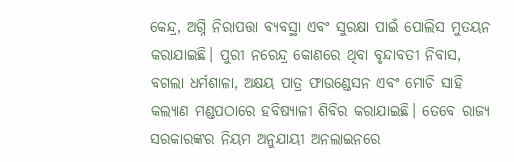କେନ୍ଦ୍ର, ଅଗ୍ନି ନିରାପତ୍ତା ବ୍ୟବସ୍ଥା ଏବଂ ସୁରକ୍ଷା ପାଇଁ ପୋଲିସ ମୁତୟନ କରାଯାଇଛି। ପୁରୀ ନରେନ୍ଦ୍ର କୋଣରେ ଥିବା ବୃନ୍ଦାବତୀ ନିବାସ, ବଗଲା ଧର୍ମଶାଳା, ଅକ୍ଷୟ ପାତ୍ର ଫାଉଣ୍ଡେସନ ଏବଂ ମୋଚି ସାହି କଲ୍ୟାଣ ମଣ୍ଡପଠାରେ ହବିଷ୍ୟାଳୀ ଶିବିର କରାଯାଇଛି। ତେବେ ରାଜ୍ୟ ସରକାରଙ୍କର ନିୟମ ଅନୁଯାୟୀ ଅନଲାଇନରେ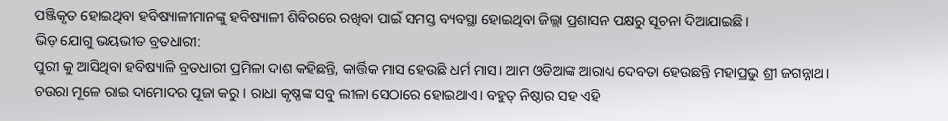ପଞ୍ଜିକୃତ ହୋଇଥିବା ହବିଷ୍ୟାଳୀମାନଙ୍କୁ ହବିଷ୍ୟାଳୀ ଶିବିରରେ ରଖିବା ପାଇଁ ସମସ୍ତ ବ୍ୟବସ୍ଥା ହୋଇଥିବା ଜିଲ୍ଲା ପ୍ରଶାସନ ପକ୍ଷରୁ ସୂଚନା ଦିଆଯାଇଛି।
ଭିଡ଼ ଯୋଗୁ ଭୟଭୀତ ବ୍ରତଧାରୀ:
ପୁରୀ କୁ ଆସିଥିବା ହବିଷ୍ୟାଳି ବ୍ରତଧାରୀ ପ୍ରମିଳା ଦାଶ କହିଛନ୍ତି, କାର୍ତ୍ତିକ ମାସ ହେଉଛି ଧର୍ମ ମାସ। ଆମ ଓଡିଆଙ୍କ ଆରାଧ୍ୟ ଦେବତା ହେଉଛନ୍ତି ମହାପ୍ରଭୁ ଶ୍ରୀ ଜଗନ୍ନାଥ। ଚଉରା ମୂଳେ ରାଇ ଦାମୋଦର ପୂଜା କରୁ। ରାଧା କୃଷ୍ଣଙ୍କ ସବୁ ଲୀଳା ସେଠାରେ ହୋଇଥାଏ। ବହୁତ୍ ନିଷ୍ଠାର ସହ ଏହି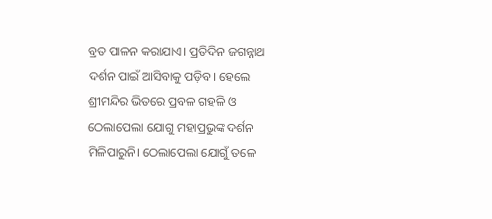ବ୍ରତ ପାଳନ କରାଯାଏ। ପ୍ରତିଦିନ ଜଗନ୍ନାଥ ଦର୍ଶନ ପାଇଁ ଆସିବାକୁ ପଡ଼ିବ। ହେଲେ ଶ୍ରୀମନ୍ଦିର ଭିତରେ ପ୍ରବଳ ଗହଳି ଓ ଠେଲାପେଲା ଯୋଗୁ ମହାପ୍ରଭୁଙ୍କ ଦର୍ଶନ ମିଳିପାରୁନି। ଠେଲାପେଲା ଯୋଗୁଁ ତଳେ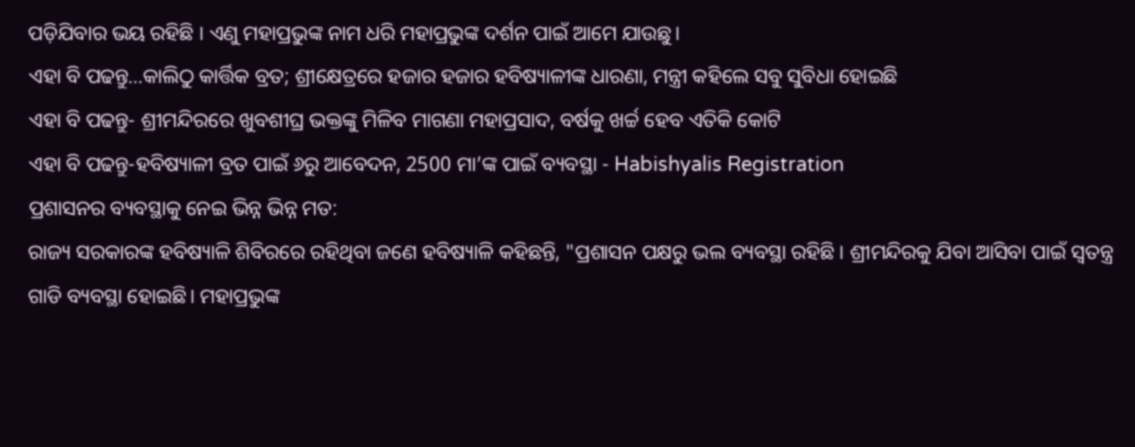ପଡ଼ିଯିବାର ଭୟ ରହିଛି । ଏଣୁ ମହାପ୍ରଭୁଙ୍କ ନାମ ଧରି ମହାପ୍ରଭୁଙ୍କ ଦର୍ଶନ ପାଇଁ ଆମେ ଯାଉଛୁ।
ଏହା ବି ପଢନ୍ତୁ...କାଲିଠୁ କାର୍ତ୍ତିକ ବ୍ରତ; ଶ୍ରୀକ୍ଷେତ୍ରରେ ହଜାର ହଜାର ହବିଷ୍ୟାଳୀଙ୍କ ଧାରଣା, ମନ୍ତ୍ରୀ କହିଲେ ସବୁ ସୁବିଧା ହୋଇଛି
ଏହା ବି ପଢନ୍ତୁ- ଶ୍ରୀମନ୍ଦିରରେ ଖୁବଶୀଘ୍ର ଭକ୍ତଙ୍କୁ ମିଳିବ ମାଗଣା ମହାପ୍ରସାଦ, ବର୍ଷକୁ ଖର୍ଚ୍ଚ ହେବ ଏତିକି କୋଟି
ଏହା ବି ପଢନ୍ତୁ-ହବିଷ୍ୟାଳୀ ବ୍ରତ ପାଇଁ ୬ରୁ ଆବେଦନ, 2500 ମା’ଙ୍କ ପାଇଁ ବ୍ୟବସ୍ଥା - Habishyalis Registration
ପ୍ରଶାସନର ବ୍ୟବସ୍ଥାକୁ ନେଇ ଭିନ୍ନ ଭିନ୍ନ ମତ:
ରାଜ୍ୟ ସରକାରଙ୍କ ହବିଷ୍ୟାଳି ଶିବିରରେ ରହିଥିବା ଜଣେ ହବିଷ୍ୟାଳି କହିଛନ୍ତି, "ପ୍ରଶାସନ ପକ୍ଷରୁ ଭଲ ବ୍ୟବସ୍ଥା ରହିଛି । ଶ୍ରୀମନ୍ଦିରକୁ ଯିବା ଆସିବା ପାଇଁ ସ୍ବତନ୍ତ୍ର ଗାଡି ବ୍ୟବସ୍ଥା ହୋଇଛି। ମହାପ୍ରଭୁଙ୍କ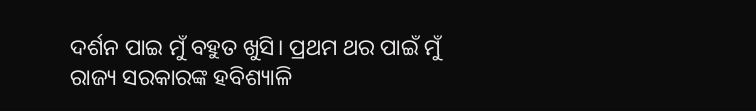ଦର୍ଶନ ପାଇ ମୁଁ ବହୁତ ଖୁସି। ପ୍ରଥମ ଥର ପାଇଁ ମୁଁ ରାଜ୍ୟ ସରକାରଙ୍କ ହବିଶ୍ୟାଳି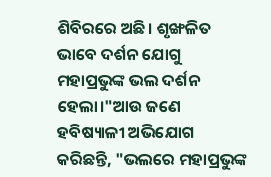ଶିବିରରେ ଅଛି। ଶୃଙ୍ଖଳିତ ଭାବେ ଦର୍ଶନ ଯୋଗୁ ମହାପ୍ରଭୁଙ୍କ ଭଲ ଦର୍ଶନ ହେଲା।"ଆଉ ଜଣେ ହବିଷ୍ୟାଳୀ ଅଭିଯୋଗ କରିଛନ୍ତି, "ଭଲରେ ମହାପ୍ରଭୁଙ୍କ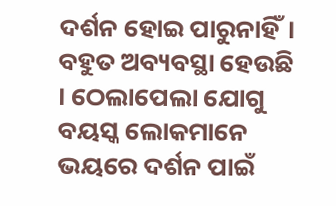ଦର୍ଶନ ହୋଇ ପାରୁନାହିଁ। ବହୁତ ଅବ୍ୟବସ୍ଥା ହେଉଛି । ଠେଲାପେଲା ଯୋଗୁ ବୟସ୍କ ଲୋକମାନେ ଭୟରେ ଦର୍ଶନ ପାଇଁ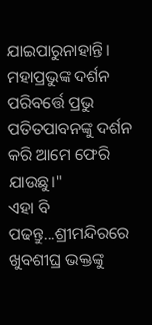ଯାଇପାରୁନାହାନ୍ତି। ମହାପ୍ରଭୁଙ୍କ ଦର୍ଶନ ପରିବର୍ତ୍ତେ ପ୍ରଭୁ ପତିତପାବନଙ୍କୁ ଦର୍ଶନ କରି ଆମେ ଫେରି ଯାଉଛୁ।"
ଏହା ବି ପଢନ୍ତୁ...ଶ୍ରୀମନ୍ଦିରରେ ଖୁବଶୀଘ୍ର ଭକ୍ତଙ୍କୁ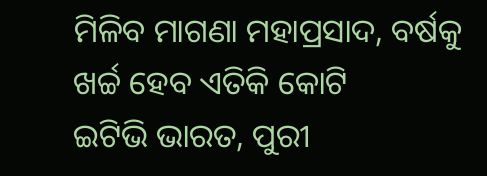ମିଳିବ ମାଗଣା ମହାପ୍ରସାଦ, ବର୍ଷକୁ ଖର୍ଚ୍ଚ ହେବ ଏତିକି କୋଟି
ଇଟିଭି ଭାରତ, ପୁରୀ